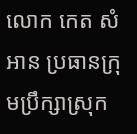លោក កេត សំអាន ប្រធានក្រុមប្រឹក្សាស្រុក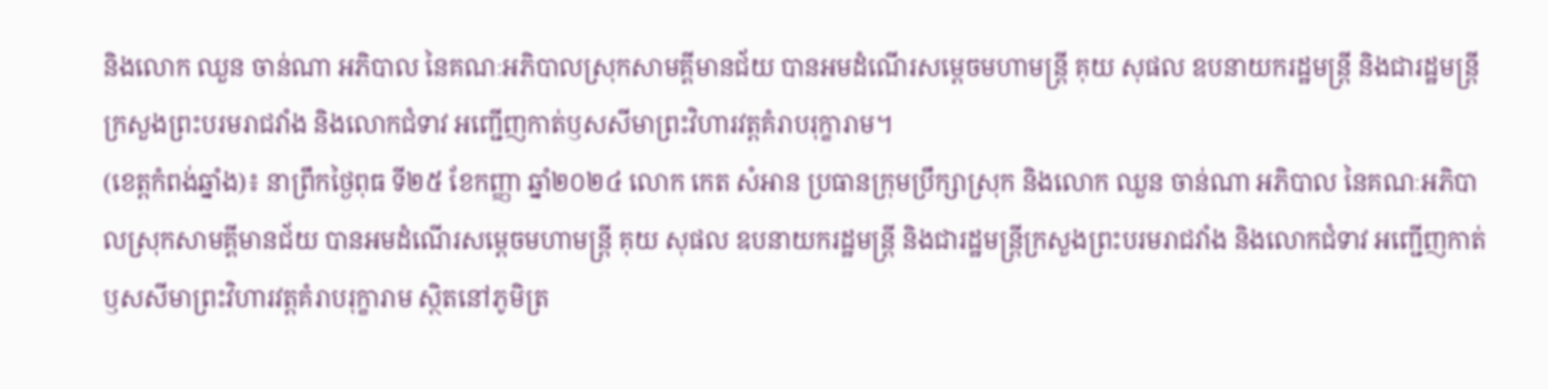និងលោក ឈួន ចាន់ណា អភិបាល នៃគណៈអភិបាលស្រុកសាមគ្គីមានជ័យ បានអមដំណើរសម្តេចមហាមន្រ្តី គុយ សុផល ឧបនាយករដ្ឋមន្រ្តី និងជារដ្ឋមន្រ្តីក្រសួងព្រះបរមរាជវាំង និងលោកជំទាវ អញ្ជើញកាត់ឫសសីមាព្រះវិហារវត្តគំរាបរុក្ខារាម។
(ខេត្តកំពង់ឆ្នាំង)៖ នាព្រឹកថ្ងៃពុធ ទី២៥ ខែកញ្ញា ឆ្នាំ២០២៤ លោក កេត សំអាន ប្រធានក្រុមប្រឹក្សាស្រុក និងលោក ឈួន ចាន់ណា អភិបាល នៃគណៈអភិបាលស្រុកសាមគ្គីមានជ័យ បានអមដំណើរសម្តេចមហាមន្រ្តី គុយ សុផល ឧបនាយករដ្ឋមន្រ្តី និងជារដ្ឋមន្រ្តីក្រសួងព្រះបរមរាជវាំង និងលោកជំទាវ អញ្ជើញកាត់ឫសសីមាព្រះវិហារវត្តគំរាបរុក្ខារាម ស្ថិតនៅភូមិត្រ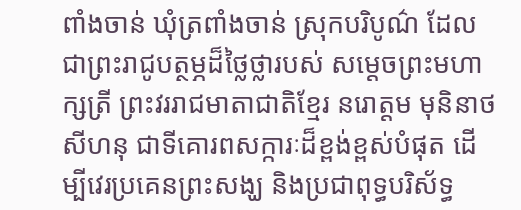ពាំងចាន់ ឃុំត្រពាំងចាន់ ស្រុកបរិបូណ៌ ដែលជាព្រះរាជូបត្ថម្ភដ៏ថ្លៃថ្លារបស់ សម្តេចព្រះមហាក្សត្រី ព្រះវររាជមាតាជាតិខ្មែរ នរោត្តម មុនិនាថ សីហនុ ជាទីគោរពសក្ការៈដ៏ខ្ពង់ខ្ពស់បំផុត ដើម្បីវេរប្រគេនព្រះសង្ឃ និងប្រជាពុទ្ធបរិស័ទ្ធ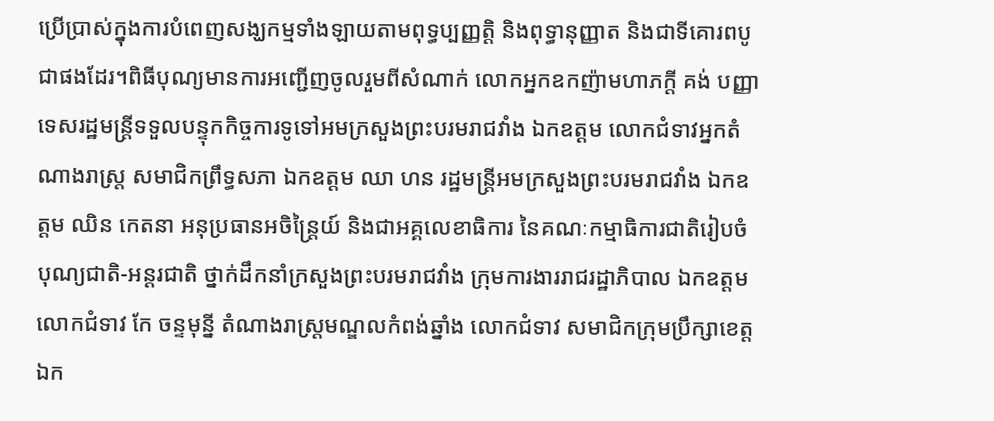ប្រើប្រាស់ក្នុងការបំពេញសង្ឃកម្មទាំងឡាយតាមពុទ្ធប្បញ្ញត្តិ និងពុទ្ធានុញ្ញាត និងជាទីគោរពបូជាផងដែរ។ពិធីបុណ្យមានការអញ្ជើញចូលរួមពីសំណាក់ លោកអ្នកឧកញ៉ាមហាភក្តី គង់ បញ្ញា ទេសរដ្ឋមន្ត្រីទទួលបន្ទុកកិច្ចការទូទៅអមក្រសួងព្រះបរមរាជវាំង ឯកឧត្ដម លោកជំទាវអ្នកតំណាងរាស្ត្រ សមាជិកព្រឹទ្ធសភា ឯកឧត្ដម ឈា ហន រដ្ឋមន្ត្រីអមក្រសួងព្រះបរមរាជវាំង ឯកឧត្ដម ឈិន កេតនា អនុប្រធានអចិន្រ្តៃយ៍ និងជាអគ្គលេខាធិការ នៃគណៈកម្មាធិការជាតិរៀបចំបុណ្យជាតិ-អន្តរជាតិ ថ្នាក់ដឹកនាំក្រសួងព្រះបរមរាជវាំង ក្រុមការងាររាជរដ្ឋាភិបាល ឯកឧត្តម លោកជំទាវ កែ ចន្ទមុន្នី តំណាងរាស្ត្រមណ្ឌលកំពង់ឆ្នាំង លោកជំទាវ សមាជិកក្រុមប្រឹក្សាខេត្ត ឯក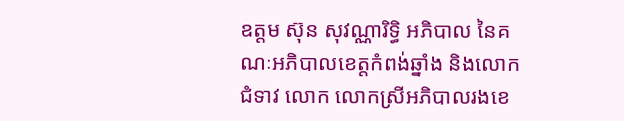ឧត្តម ស៊ុន សុវណ្ណារិទ្ធិ អភិបាល នៃគណៈអភិបាលខេត្តកំពង់ឆ្នាំង និងលោកជំទាវ លោក លោកស្រីអភិបាលរងខេ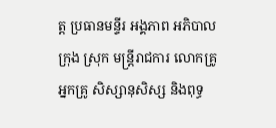ត្ត ប្រធានមន្ទីរ អង្គភាព អភិបាលក្រុង ស្រុក មន្ត្រីរាជការ លោកគ្រូ អ្នកគ្រូ សិស្សានុសិស្ស និងពុទ្ធ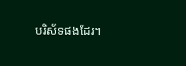បរិស័ទផងដែរ។